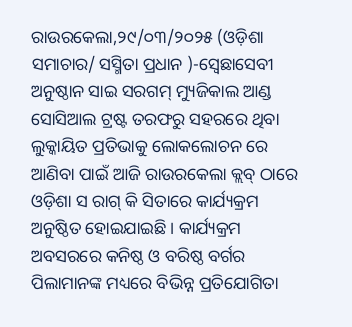ରାଉରକେଲା,୨୯/୦୩/୨୦୨୫ (ଓଡ଼ିଶା ସମାଚାର/ ସସ୍ମିତା ପ୍ରଧାନ )-ସ୍ବେଛାସେବୀ ଅନୁଷ୍ଠାନ ସାଇ ସରଗମ୍ ମ୍ୟୁଜିକାଲ ଆଣ୍ଡ ସୋସିଆଲ ଟ୍ରଷ୍ଟ ତରଫରୁ ସହରରେ ଥିବା ଲୁକ୍କାୟିତ ପ୍ରତିଭାକୁ ଲୋକଲୋଚନ ରେ ଆଣିବା ପାଇଁ ଆଜି ରାଉରକେଲା କ୍ଲବ୍ ଠାରେ ଓଡ଼ିଶା ସ ରାଗ୍ କି ସିତାରେ କାର୍ଯ୍ୟକ୍ରମ ଅନୁଷ୍ଠିତ ହୋଇଯାଇଛି । କାର୍ଯ୍ୟକ୍ରମ ଅବସରରେ କନିଷ୍ଠ ଓ ବରିଷ୍ଠ ବର୍ଗର ପିଲାମାନଙ୍କ ମଧ୍ୟରେ ବିଭିନ୍ନ ପ୍ରତିଯୋଗିତା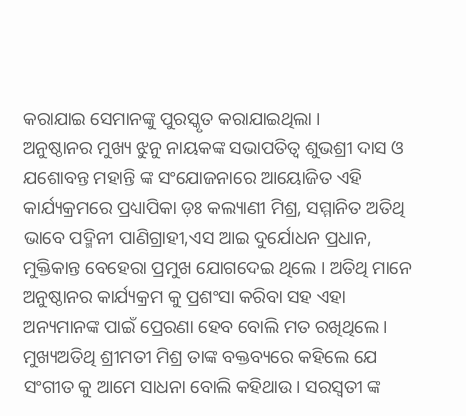କରାଯାଇ ସେମାନଙ୍କୁ ପୁରସ୍କୃତ କରାଯାଇଥିଲା ।
ଅନୁଷ୍ଠାନର ମୁଖ୍ୟ ଝୁନୁ ନାୟକଙ୍କ ସଭାପତିତ୍ବ ଶୁଭଶ୍ରୀ ଦାସ ଓ ଯଶୋବନ୍ତ ମହାନ୍ତି ଙ୍କ ସଂଯୋଜନାରେ ଆୟୋଜିତ ଏହି କାର୍ଯ୍ୟକ୍ରମରେ ପ୍ରଧ୍ୟାପିକା ଡ଼ଃ କଲ୍ୟାଣୀ ମିଶ୍ର, ସମ୍ମାନିତ ଅତିଥି ଭାବେ ପଦ୍ମିନୀ ପାଣିଗ୍ରାହୀ,ଏସ ଆଇ ଦୁର୍ଯୋଧନ ପ୍ରଧାନ, ମୁକ୍ତିକାନ୍ତ ବେହେରା ପ୍ରମୁଖ ଯୋଗଦେଇ ଥିଲେ । ଅତିଥି ମାନେ ଅନୁଷ୍ଠାନର କାର୍ଯ୍ୟକ୍ରମ କୁ ପ୍ରଶଂସା କରିବା ସହ ଏହା ଅନ୍ୟମାନଙ୍କ ପାଇଁ ପ୍ରେରଣା ହେବ ବୋଲି ମତ ରଖିଥିଲେ। ମୁଖ୍ୟଅତିଥି ଶ୍ରୀମତୀ ମିଶ୍ର ତାଙ୍କ ବକ୍ତବ୍ୟରେ କହିଲେ ଯେ ସଂଗୀତ କୁ ଆମେ ସାଧନା ବୋଲି କହିଥାଉ। ସରସ୍ଵତୀ ଙ୍କ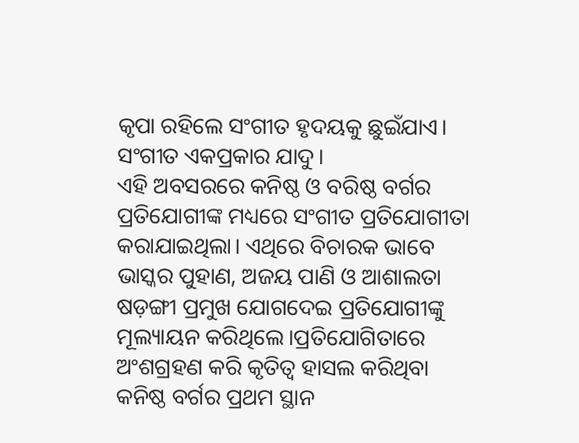କୃପା ରହିଲେ ସଂଗୀତ ହୃଦୟକୁ ଛୁଇଁଯାଏ। ସଂଗୀତ ଏକପ୍ରକାର ଯାଦୁ।
ଏହି ଅବସରରେ କନିଷ୍ଠ ଓ ବରିଷ୍ଠ ବର୍ଗର ପ୍ରତିଯୋଗୀଙ୍କ ମଧ୍ୟରେ ସଂଗୀତ ପ୍ରତିଯୋଗୀତା କରାଯାଇଥିଲା। ଏଥିରେ ବିଚାରକ ଭାବେ ଭାସ୍କର ପୁହାଣ, ଅଜୟ ପାଣି ଓ ଆଶାଲତା ଷଡ଼ଙ୍ଗୀ ପ୍ରମୁଖ ଯୋଗଦେଇ ପ୍ରତିଯୋଗୀଙ୍କୁ ମୂଲ୍ୟାୟନ କରିଥିଲେ।ପ୍ରତିଯୋଗିତାରେ ଅଂଶଗ୍ରହଣ କରି କୃତିତ୍ୱ ହାସଲ କରିଥିବା କନିଷ୍ଠ ବର୍ଗର ପ୍ରଥମ ସ୍ଥାନ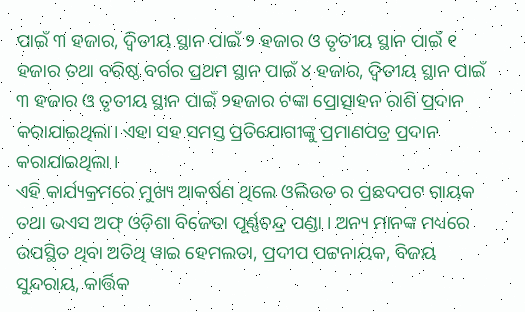ପାଇଁ ୩ ହଜାର, ଦ୍ବିତୀୟ ସ୍ଥାନ ପାଇଁ ୨ ହଜାର ଓ ତୃତୀୟ ସ୍ଥାନ ପାଇଁ ୧ ହଜାର ତଥା ବରିଷ୍ଠ ବର୍ଗର ପ୍ରଥମ ସ୍ଥାନ ପାଇଁ ୪ ହଜାର, ଦ୍ବିତୀୟ ସ୍ଥାନ ପାଇଁ ୩ ହଜାର ଓ ତୃତୀୟ ସ୍ଥାନ ପାଇଁ ୨ହଜାର ଟଙ୍କା ପ୍ରୋତ୍ସାହନ ରାଶି ପ୍ରଦାନ କରାଯାଇଥିଲା। ଏହା ସହ ସମସ୍ତ ପ୍ରତିଯୋଗୀଙ୍କୁ ପ୍ରମାଣପତ୍ର ପ୍ରଦାନ କରାଯାଇଥିଲା ।
ଏହି କାର୍ଯ୍ୟକ୍ରମରେ ମୁଖ୍ୟ ଆକର୍ଷଣ ଥିଲେ ଓଲିଉଡ ର ପ୍ରଛଦପଟ ଗାୟକ ତଥା ଭଏସ ଅଫ୍ ଓଡ଼ିଶା ବିଜେତା ପୂର୍ଣ୍ଣଚନ୍ଦ୍ର ପଣ୍ଡା । ଅନ୍ୟ ମାନଙ୍କ ମଧ୍ୟରେ ଉପସ୍ଥିତ ଥିବା ଅତିଥି ୱାଇ ହେମଲତା, ପ୍ରଦୀପ ପଟ୍ଟନାୟକ, ବିଜୟ ସୁନ୍ଦରାୟ, କାର୍ତ୍ତିକ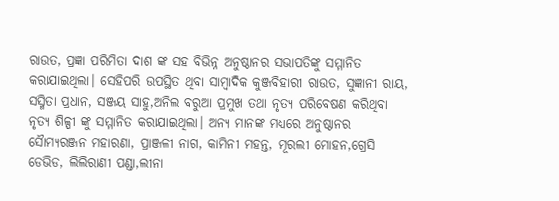ରାଉତ, ପ୍ରଜ୍ଞା ପରିମିତା ଦାଶ ଙ୍କ ସହ ବିଭିନ୍ନ ଅନୁଷ୍ଠାନର ସଭାପତିଙ୍କୁ ସମ୍ମାନିତ କରାଯାଇଥିଲା। ସେହିପରି ଉପସ୍ଥିତ ଥିବା ସାମ୍ବାଦିକ କୁଞ୍ଜବିହାରୀ ରାଉତ, ସୁଜ୍ଞାନୀ ରାୟ, ସସ୍ମିତା ପ୍ରଧାନ, ସଞ୍ଜୟ ସାହୁ,ଅନିଲ ବରୁଆ ପ୍ରମୁଖ ତଥା ନୃତ୍ୟ ପରିବେଷଣ କରିଥିବା ନୃତ୍ୟ ଶିଳ୍ପୀ ଙ୍କୁ ସମ୍ମାନିତ କରାଯାଇଥିଲା। ଅନ୍ୟ ମାନଙ୍କ ମଧ୍ୟରେ ଅନୁଷ୍ଠାନର ସୈାମ୍ୟରଞ୍ଜନ ମହାରଣା, ପ୍ରାଞ୍ଜଳୀ ନାଗ, କାମିନୀ ମହନ୍ତ, ମୂରଲୀ ମୋହନ,ଗ୍ରେସି ଡେଭିଡ, ଲିଲିରାଣୀ ପଣ୍ଡା,ଲୀନା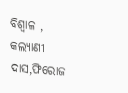ବିଶ୍ବାଳ , କଲ୍ୟାଣୀ ଦାସ,ଫିରୋଜ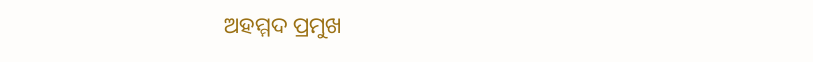ଅହମ୍ମଦ ପ୍ରମୁଖ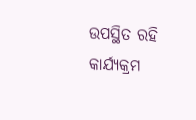ଉପସ୍ଥିତ ରହି କାର୍ଯ୍ୟକ୍ରମ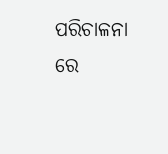ପରିଚାଳନା ରେ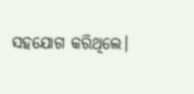ସହଯୋଗ କରିଥିଲେ।